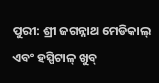ପୁରୀ: ଶ୍ରୀ ଜଗନ୍ନାଥ ମେଡିକାଲ୍ ଏବଂ ହସ୍ପିଟାଳ୍ ଖୁବ୍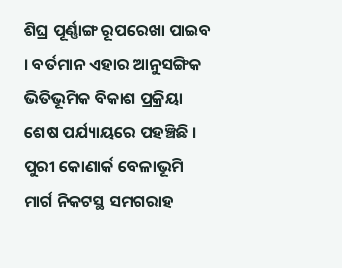ଶିଘ୍ର ପୂର୍ଣ୍ଣାଙ୍ଗ ରୂପରେଖା ପାଇବ । ବର୍ତମାନ ଏହାର ଆନୁସଙ୍ଗିକ ଭିତିଭୂମିକ ବିକାଶ ପ୍ରକ୍ରିୟା ଶେଷ ପର୍ଯ୍ୟାୟରେ ପହଞ୍ଚିଛି । ପୁରୀ କୋଣାର୍କ ବେଳାଭୂମି ମାର୍ଗ ନିକଟସ୍ଥ ସମଗରାହ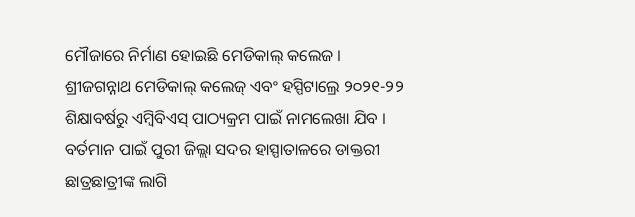ମୌଜାରେ ନିର୍ମାଣ ହୋଇଛି ମେଡିକାଲ୍ କଲେଜ । ଶ୍ରୀଜଗନ୍ନାଥ ମେଡିକାଲ୍ କଲେଜ୍ ଏବଂ ହସ୍ପିଟାଲ୍ରେ ୨୦୨୧-୨୨ ଶିକ୍ଷାବର୍ଷରୁ ଏମ୍ବିବିଏସ୍ ପାଠ୍ୟକ୍ରମ ପାଇଁ ନାମଲେଖା ଯିବ । ବର୍ତମାନ ପାଇଁ ପୁରୀ ଜିଲ୍ଲା ସଦର ହାସ୍ପାତାଳରେ ଡାକ୍ତରୀ ଛାତ୍ରଛାତ୍ରୀଙ୍କ ଲାଗି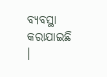ବ୍ୟବସ୍ଥା କରାଯାଇଛି ।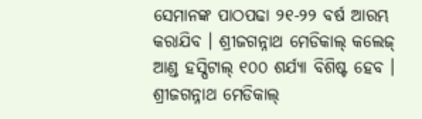ସେମାନଙ୍କ ପାଠପଢା ୨୧-୨୨ ବର୍ଷ ଆରମ୍ଭ କରାଯିବ । ଶ୍ରୀଜଗନ୍ନାଥ ମେଡିକାଲ୍ କଲେଜ୍ ଆଣ୍ଡ ହସ୍ପିଟାଲ୍ ୧୦୦ ଶର୍ଯ୍ୟା ବିଶିଷ୍ଟ ହେବ ।
ଶ୍ରୀଜଗନ୍ନାଥ ମେଡିକାଲ୍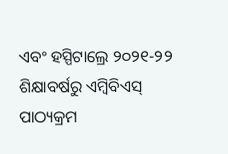ଏବଂ ହସ୍ପିଟାଲ୍ରେ ୨୦୨୧-୨୨ ଶିକ୍ଷାବର୍ଷରୁ ଏମ୍ବିବିଏସ୍ ପାଠ୍ୟକ୍ରମ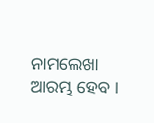ନାମଲେଖା ଆରମ୍ଭ ହେବ ।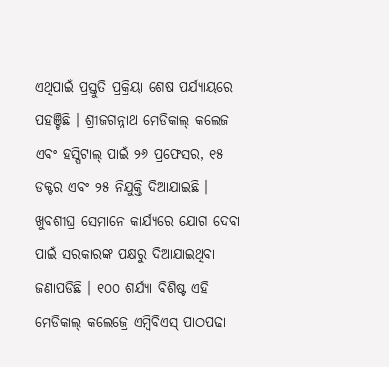ଏଥିପାଇଁ ପ୍ରସ୍ତୁତି ପ୍ରକ୍ରିୟା ଶେଷ ପର୍ଯ୍ୟାୟରେ ପହଞ୍ଚିଛି । ଶ୍ରୀଜଗନ୍ନାଥ ମେଡିକାଲ୍ କଲେଜ ଏବଂ ହସ୍ପିଟାଲ୍ ପାଇଁ ୨୬ ପ୍ରଫେସର, ୧୫ ଡକ୍ଟର ଏବଂ ୨୫ ନିଯୁକ୍ତି ଦିଆଯାଇଛି । ଖୁବଶୀଘ୍ର ସେମାନେ କାର୍ଯ୍ୟରେ ଯୋଗ ଦେବା ପାଇଁ ସରକାରଙ୍କ ପକ୍ଷରୁ ଦିଆଯାଇଥିବା ଜଣାପଡିଛି । ୧୦୦ ଶର୍ଯ୍ୟା ବିଶିଷ୍ଟ ଏହି ମେଡିକାଲ୍ କଲେଜ୍ରେ ଏମ୍ବିବିଏସ୍ ପାଠପଢା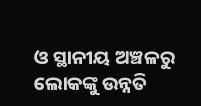ଓ ସ୍ଥାନୀୟ ଅଞ୍ଚଳରୁ ଲୋକଙ୍କୁ ଉନ୍ନତି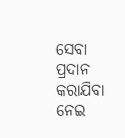ସେବା ପ୍ରଦାନ କରାଯିବା ନେଇ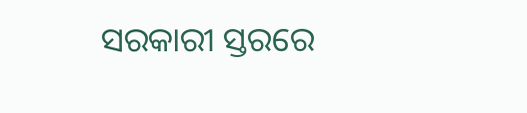ସରକାରୀ ସ୍ତରରେ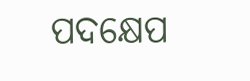ପଦକ୍ଷେପ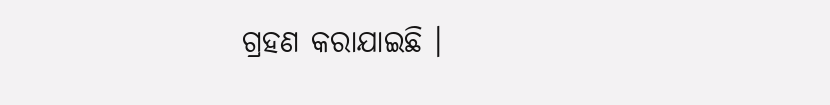ଗ୍ରହଣ କରାଯାଇଛି ।